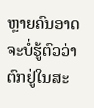ຫຼາຍຄົນອາດຈະບໍ່ຮູ້ຕົວວ່າຕົກຢູ່ໃນສະ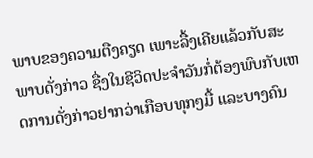ພາບຂອງຄວາມຕືງຄຽດ ເພາະລື້ງເຄີຍແລ້ວກັບສະພາບດັ່ງກ່າວ ຊື່ງໃນຊີວິດປະຈຳວັນກໍ່ຕ້ອງພົບກັບເຫດການດັ່ງກ່າວຢາກວ່າເກືອບທຸກໆມື້ ແລະບາງຄົນ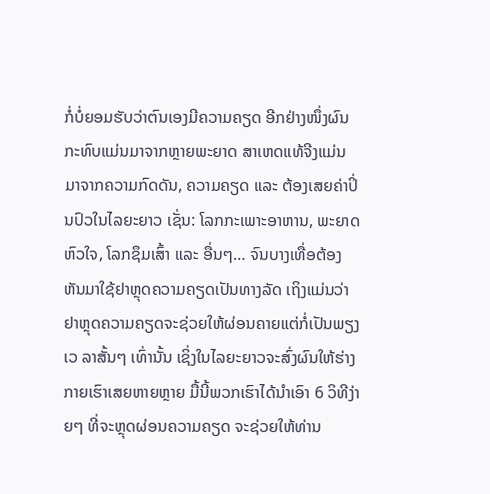ກໍ່ບໍ່ຍອມຮັບວ່າຕົນເອງມີຄວາມຄຽດ ອີກຢ່າງໜຶ່ງຜົນກະທົບແມ່ນມາຈາກຫຼາຍພະຍາດ ສາເຫດແທ້ຈີງແມ່ນມາຈາກຄວາມກົດດັນ, ຄວາມຄຽດ ແລະ ຕ້ອງເສຍຄ່າປິ່ນປົວໃນໄລຍະຍາວ ເຊັ່ນ: ໂລກກະເພາະອາຫານ, ພະຍາດຫົວໃຈ, ໂລກຊຶມເສົ້າ ແລະ ອື່ນໆ… ຈົນບາງເທື່ອຕ້ອງຫັນມາໃຊ້ຢາຫຼຸດຄວາມຄຽດເປັນທາງລັດ ເຖິງແມ່ນວ່າຢາຫຼຸດຄວາມຄຽດຈະຊ່ວຍໃຫ້ຜ່ອນຄາຍແຕ່ກໍ່ເປັນພຽງເວ ລາສັ້ນໆ ເທົ່ານັ້ນ ເຊິ່ງໃນໄລຍະຍາວຈະສົ່ງຜົນໃຫ້ຮ່າງກາຍເຮົາເສຍຫາຍຫຼາຍ ມື້ນີ້ພວກເຮົາໄດ້ນໍາເອົາ 6 ວິທີງ່າຍໆ ທີ່ຈະຫຼຸດຜ່ອນຄວາມຄຽດ ຈະຊ່ວຍໃຫ້ທ່ານ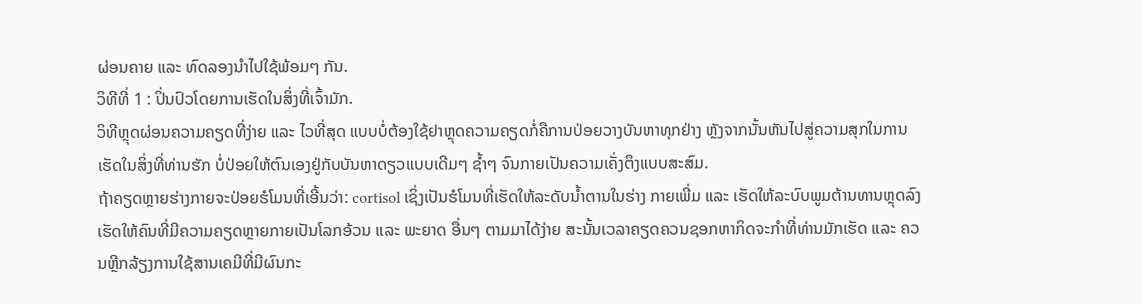ຜ່ອນຄາຍ ແລະ ທົດລອງນຳໄປໃຊ້ພ້ອມໆ ກັນ.
ວິທີທີ່ 1 : ປິ່ນປົວໂດຍການເຮັດໃນສິ່ງທີ່ເຈົ້າມັກ.
ວິທີຫຼຸດຜ່ອນຄວາມຄຽດທີ່ງ່າຍ ແລະ ໄວທີ່ສຸດ ແບບບໍ່ຕ້ອງໃຊ້ຢາຫຼຸດຄວາມຄຽດກໍ່ຄືການປ່ອຍວາງບັນຫາທຸກຢ່າງ ຫຼັງຈາກນັ້ນຫັນໄປສູ່ຄວາມສຸກໃນການເຮັດໃນສິ່ງທີ່ທ່ານຮັກ ບໍ່ປ່ອຍໃຫ້ຕົນເອງຢູ່ກັບບັນຫາດຽວແບບເດີມໆ ຊ້ຳໆ ຈົນກາຍເປັນຄວາມເຄັ່ງຕຶງແບບສະສົມ.
ຖ້າຄຽດຫຼາຍຮ່າງກາຍຈະປ່ອຍຮໍໂມນທີ່ເອີ້ນວ່າ: cortisol ເຊິ່ງເປັນຮໍໂມນທີ່ເຮັດໃຫ້ລະດັບນໍ້າຕານໃນຮ່າງ ກາຍເພີ່ມ ແລະ ເຮັດໃຫ້ລະບົບພູມຕ້ານທານຫຼຸດລົງ ເຮັດໃຫ້ຄົນທີ່ມີຄວາມຄຽດຫຼາຍກາຍເປັນໂລກອ້ວນ ແລະ ພະຍາດ ອື່ນໆ ຕາມມາໄດ້ງ່າຍ ສະນັ້ນເວລາຄຽດຄວນຊອກຫາກິດຈະກຳທີ່ທ່ານມັກເຮັດ ແລະ ຄວນຫຼີກລ້ຽງການໃຊ້ສານເຄມີທີ່ມີຜົນກະ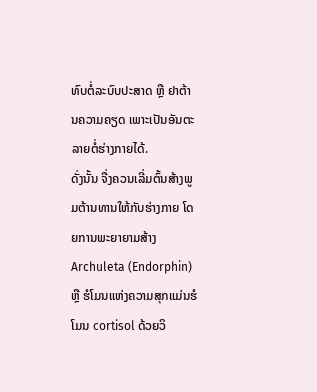ທົບຕໍ່ລະບົບປະສາດ ຫຼື ຢາຕ້ານຄວາມຄຽດ ເພາະເປັນອັນຕະລາຍຕໍ່ຮ່າງກາຍໄດ້.
ດັ່ງນັ້ນ ຈື່ງຄວນເລີ່ມຕົ້ນສ້າງພູມຕ້ານທານໃຫ້ກັບຮ່າງກາຍ ໂດຍການພະຍາຍາມສ້າງ Archuleta (Endorphin) ຫຼື ຮໍໂມນແຫ່ງຄວາມສຸກແມ່ນຮໍໂມນ cortisol ດ້ວຍວິ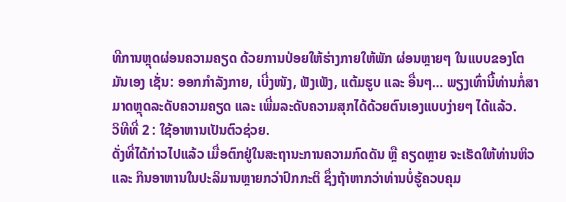ທີການຫຼຸດຜ່ອນຄວາມຄຽດ ດ້ວຍການປ່ອຍໃຫ້ຮ່າງກາຍໃຫ້ພັກ ຜ່ອນຫຼາຍໆ ໃນແບບຂອງໂຕມັນເອງ ເຊັ່ນ: ອອກກຳລັງກາຍ, ເບີ່ງໜັງ, ຟັງເພັງ, ແຕ້ມຮູບ ແລະ ອື່ນໆ… ພຽງເທົ່ານີ້ທ່ານກໍ່ສາມາດຫຼຸດລະດັບຄວາມຄຽດ ແລະ ເພີ່ມລະດັບຄວາມສຸກໄດ້ດ້ວຍຕົນເອງແບບງ່າຍໆ ໄດ້ແລ້ວ.
ວິທີທີ່ 2 : ໃຊ້ອາຫານເປັນຕົວຊ່ວຍ.
ດັ່ງທີ່ໄດ້ກ່າວໄປແລ້ວ ເມື່ອຕົກຢູ່ໃນສະຖານະການຄວາມກົດດັນ ຫຼື ຄຽດຫຼາຍ ຈະເຮັດໃຫ້ທ່ານຫິວ ແລະ ກິນອາຫານໃນປະລິມານຫຼາຍກວ່າປົກກະຕິ ຊຶ່ງຖ້າຫາກວ່າທ່ານບໍ່ຮູ້ຄວບຄຸມ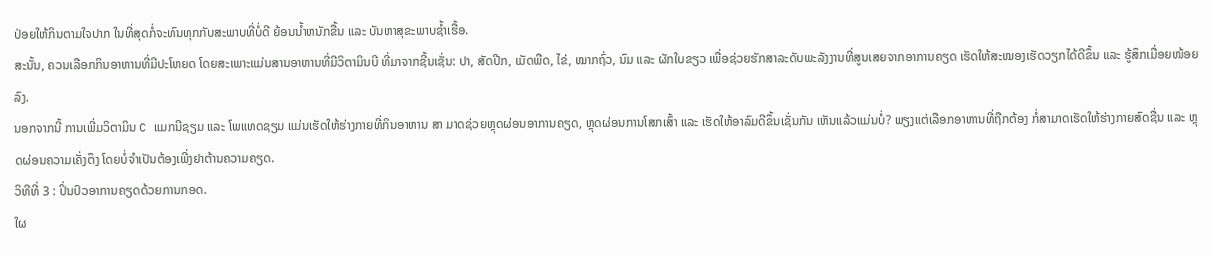ປ່ອຍໃຫ້ກິນຕາມໃຈປາກ ໃນທີ່ສຸດກໍ່ຈະທົນທຸກກັບສະພາບທີ່ບໍ່ດີ ຍ້ອນນ້ຳຫນັກຂື້ນ ແລະ ບັນຫາສຸຂະພາບຊໍ້າເຮື້ອ.
ສະນັ້ນ, ຄວນເລືອກກິນອາຫານທີ່ມີປະໂຫຍດ ໂດຍສະເພາະແມ່ນສານອາຫານທີ່ມີວິຕາມິນບີ ທີ່ມາຈາກຊີ້ນເຊັ່ນ: ປາ, ສັດປີກ, ເມັດພືດ, ໄຂ່, ໝາກຖົ່ວ, ນົມ ແລະ ຜັກໃບຂຽວ ເພື່ອຊ່ວຍຮັກສາລະດັບພະລັງງານທີ່ສູນເສຍຈາກອາການຄຽດ ເຮັດໃຫ້ສະໝອງເຮັດວຽກໄດ້ດີຂຶ້ນ ແລະ ຮູ້ສຶກເມື່ອຍໜ້ອຍລົງ.
ນອກຈາກນີ້ ການເພີ່ມວິຕາມິນ C ແມກນີຊຽມ ແລະ ໂພແທດຊຽມ ແມ່ນເຮັດໃຫ້ຮ່າງກາຍທີ່ກິນອາຫານ ສາ ມາດຊ່ວຍຫຼຸດຜ່ອນອາການຄຽດ, ຫຼຸດຜ່ອນການໂສກເສົ້າ ແລະ ເຮັດໃຫ້ອາລົມດີຂຶ້ນເຊັ່ນກັນ ເຫັນແລ້ວແມ່ນບໍ່? ພຽງແຕ່ເລືອກອາຫານທີ່ຖືກຕ້ອງ ກໍ່ສາມາດເຮັດໃຫ້ຮ່າງກາຍສົດຊື່ນ ແລະ ຫຼຸດຜ່ອນຄວາມເຄັ່ງຕຶງ ໂດຍບໍ່ຈໍາເປັນຕ້ອງເພີ່ງຢາຕ້ານຄວາມຄຽດ.
ວິທີທີ່ 3 : ປິ່ນປົວອາການຄຽດດ້ວຍການກອດ.
ໃຜ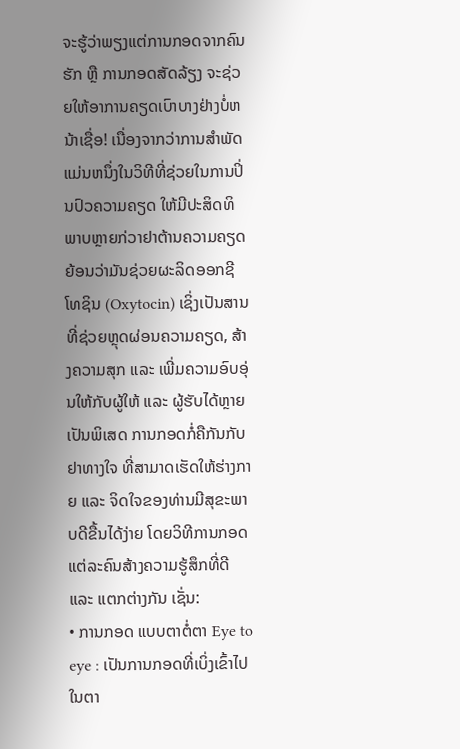ຈະຮູ້ວ່າພຽງແຕ່ການກອດຈາກຄົນຮັກ ຫຼື ການກອດສັດລ້ຽງ ຈະຊ່ວຍໃຫ້ອາການຄຽດເບົາບາງຢ່າງບໍ່ຫນ້າເຊື່ອ! ເນື່ອງຈາກວ່າການສໍາພັດແມ່ນຫນຶ່ງໃນວິທີທີ່ຊ່ວຍໃນການປິ່ນປົວຄວາມຄຽດ ໃຫ້ມີປະສິດທິພາບຫຼາຍກ່ວາຢາຕ້ານຄວາມຄຽດ ຍ້ອນວ່າມັນຊ່ວຍຜະລິດອອກຊີໂທຊິນ (Oxytocin) ເຊິ່ງເປັນສານທີ່ຊ່ວຍຫຼຸດຜ່ອນຄວາມຄຽດ, ສ້າງຄວາມສຸກ ແລະ ເພີ່ມຄວາມອົບອຸ່ນໃຫ້ກັບຜູ້ໃຫ້ ແລະ ຜູ້ຮັບໄດ້ຫຼາຍເປັນພິເສດ ການກອດກໍ່ຄືກັນກັບຢາທາງໃຈ ທີ່ສາມາດເຮັດໃຫ້ຮ່າງກາຍ ແລະ ຈິດໃຈຂອງທ່ານມີສຸຂະພາບດີຂື້ນໄດ້ງ່າຍ ໂດຍວິທີການກອດແຕ່ລະຄົນສ້າງຄວາມຮູ້ສຶກທີ່ດີ ແລະ ແຕກຕ່າງກັນ ເຊັ່ນ:
• ການກອດ ແບບຕາຕໍ່ຕາ Eye to eye : ເປັນການກອດທີ່ເບິ່ງເຂົ້າໄປໃນຕາ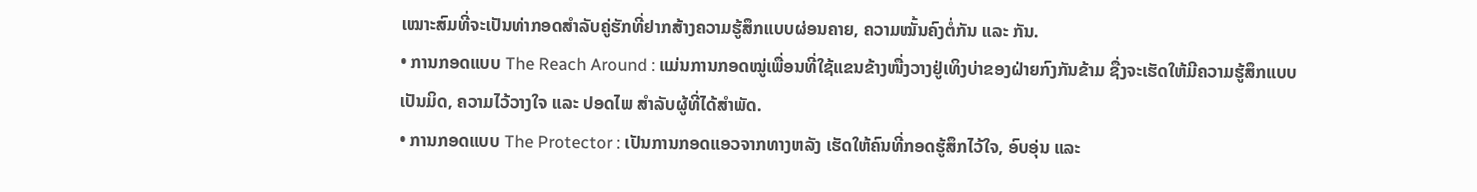ເໝາະສົມທີ່ຈະເປັນທ່າກອດສຳລັບຄູ່ຮັກທີ່ຢາກສ້າງຄວາມຮູ້ສຶກແບບຜ່ອນຄາຍ, ຄວາມໝັ້ນຄົງຕໍ່ກັນ ແລະ ກັນ.
• ການກອດແບບ The Reach Around : ແມ່ນການກອດໝູ່ເພື່ອນທີ່ໃຊ້ແຂນຂ້າງໜື່ງວາງຢູ່ເທິງບ່າຂອງຝ່າຍກົງກັນຂ້າມ ຊື່ງຈະເຮັດໃຫ້ມີຄວາມຮູ້ສຶກແບບເປັນມິດ, ຄວາມໄວ້ວາງໃຈ ແລະ ປອດໄພ ສຳລັບຜູ້ທີ່ໄດ້ສຳພັດ.
• ການກອດແບບ The Protector : ເປັນການກອດແອວຈາກທາງຫລັງ ເຮັດໃຫ້ຄົນທີ່ກອດຮູ້ສຶກໄວ້ໃຈ, ອົບອຸ່ນ ແລະ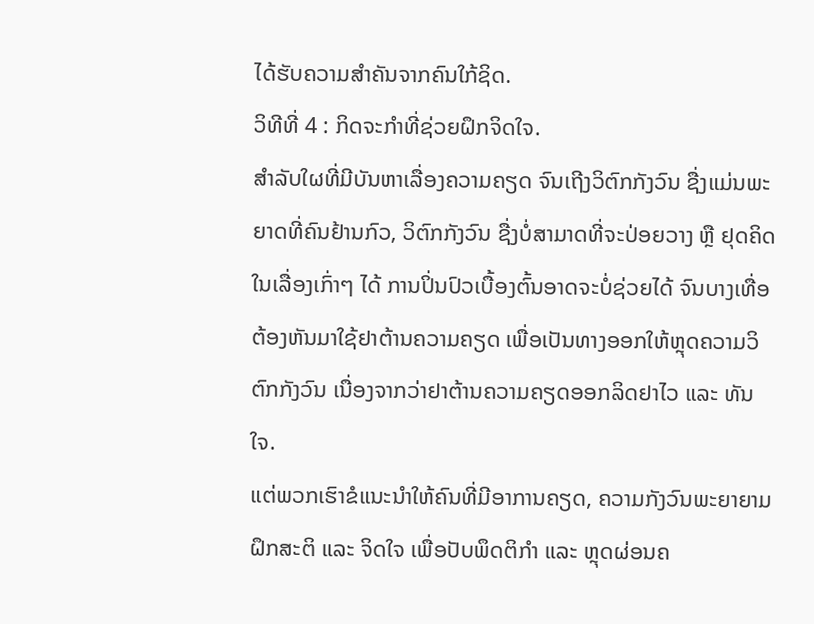ໄດ້ຮັບຄວາມສໍາຄັນຈາກຄົນໃກ້ຊິດ.
ວິທີທີ່ 4 : ກິດຈະກໍາທີ່ຊ່ວຍຝຶກຈິດໃຈ.
ສຳລັບໃຜທີ່ມີບັນຫາເລື່ອງຄວາມຄຽດ ຈົນເຖີງວິຕົກກັງວົນ ຊື່ງແມ່ນພະຍາດທີ່ຄົນຢ້ານກົວ, ວິຕົກກັງວົນ ຊື່ງບໍ່ສາມາດທີ່ຈະປ່ອຍວາງ ຫຼື ຢຸດຄິດໃນເລື່ອງເກົ່າໆ ໄດ້ ການປິ່ນປົວເບື້ອງຕົ້ນອາດຈະບໍ່ຊ່ວຍໄດ້ ຈົນບາງເທື່ອຕ້ອງຫັນມາໃຊ້ຢາຕ້ານຄວາມຄຽດ ເພື່ອເປັນທາງອອກໃຫ້ຫຼຸດຄວາມວິຕົກກັງວົນ ເນື່ອງຈາກວ່າຢາຕ້ານຄວາມຄຽດອອກລິດຢາໄວ ແລະ ທັນໃຈ.
ແຕ່ພວກເຮົາຂໍແນະນໍາໃຫ້ຄົນທີ່ມີອາການຄຽດ, ຄວາມກັງວົນພະຍາຍາມຝຶກສະຕິ ແລະ ຈິດໃຈ ເພື່ອປັບພຶດຕິກຳ ແລະ ຫຼຸດຜ່ອນຄ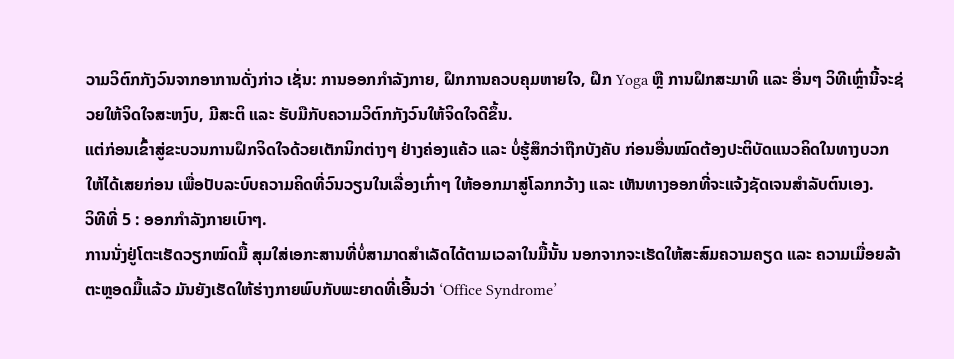ວາມວິຕົກກັງວົນຈາກອາການດັ່ງກ່າວ ເຊັ່ນ: ການອອກກຳລັງກາຍ, ຝຶກການຄວບຄຸມຫາຍໃຈ, ຝຶກ Yoga ຫຼື ການຝຶກສະມາທິ ແລະ ອື່ນໆ ວິທີເຫຼົ່ານີ້ຈະຊ່ວຍໃຫ້ຈິດໃຈສະຫງົບ, ມີສະຕິ ແລະ ຮັບມືກັບຄວາມວິຕົກກັງວົນໃຫ້ຈິດໃຈດີຂຶ້ນ.
ແຕ່ກ່ອນເຂົ້າສູ່ຂະບວນການຝຶກຈິດໃຈດ້ວຍເຕັກນິກຕ່າງໆ ຢ່າງຄ່ອງແຄ້ວ ແລະ ບໍ່ຮູ້ສຶກວ່າຖືກບັງຄັບ ກ່ອນອື່ນໝົດຕ້ອງປະຕິບັດແນວຄິດໃນທາງບວກໃຫ້ໄດ້ເສຍກ່ອນ ເພື່ອປັບລະບົບຄວາມຄິດທີ່ວົນວຽນໃນເລື່ອງເກົ່າໆ ໃຫ້ອອກມາສູ່ໂລກກວ້າງ ແລະ ເຫັນທາງອອກທີ່ຈະແຈ້ງຊັດເຈນສຳລັບຕົນເອງ.
ວິທີທີ່ 5 : ອອກກໍາລັງກາຍເບົາໆ.
ການນັ່ງຢູ່ໂຕະເຮັດວຽກໝົດມື້ ສຸມໃສ່ເອກະສານທີ່ບໍ່ສາມາດສໍາເລັດໄດ້ຕາມເວລາໃນມື້ນັ້ນ ນອກຈາກຈະເຮັດໃຫ້ສະສົມຄວາມຄຽດ ແລະ ຄວາມເມື່ອຍລ້າຕະຫຼອດມື້ແລ້ວ ມັນຍັງເຮັດໃຫ້ຮ່າງກາຍພົບກັບພະຍາດທີ່ເອີ້ນວ່າ ‘Office Syndrome’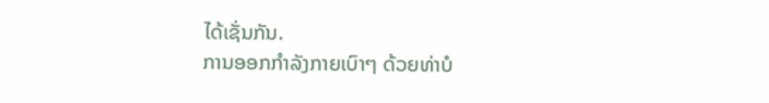ໄດ້ເຊັ່ນກັນ.
ການອອກກຳລັງກາຍເບົາໆ ດ້ວຍທ່າບໍ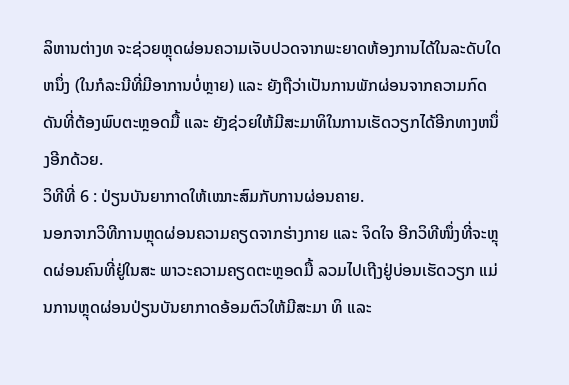ລິຫານຕ່າງທ ຈະຊ່ວຍຫຼຸດຜ່ອນຄວາມເຈັບປວດຈາກພະຍາດຫ້ອງການໄດ້ໃນລະດັບໃດຫນຶ່ງ (ໃນກໍລະນີທີ່ມີອາການບໍ່ຫຼາຍ) ແລະ ຍັງຖືວ່າເປັນການພັກຜ່ອນຈາກຄວາມກົດດັນທີ່ຕ້ອງພົບຕະຫຼອດມື້ ແລະ ຍັງຊ່ວຍໃຫ້ມີສະມາທິໃນການເຮັດວຽກໄດ້ອີກທາງຫນຶ່ງອີກດ້ວຍ.
ວິທີທີ່ 6 : ປ່ຽນບັນຍາກາດໃຫ້ເໝາະສົມກັບການຜ່ອນຄາຍ.
ນອກຈາກວິທີການຫຼຸດຜ່ອນຄວາມຄຽດຈາກຮ່າງກາຍ ແລະ ຈິດໃຈ ອີກວິທີໜຶ່ງທີ່ຈະຫຼຸດຜ່ອນຄົນທີ່ຢູ່ໃນສະ ພາວະຄວາມຄຽດຕະຫຼອດມື້ ລວມໄປເຖີງຢູ່ບ່ອນເຮັດວຽກ ແມ່ນການຫຼຸດຜ່ອນປ່ຽນບັນຍາກາດອ້ອມຕົວໃຫ້ມີສະມາ ທິ ແລະ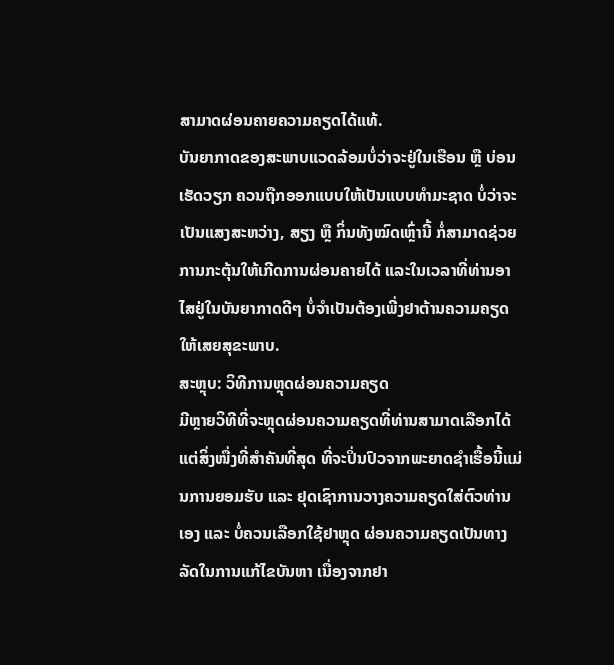ສາມາດຜ່ອນຄາຍຄວາມຄຽດໄດ້ແທ້.
ບັນຍາກາດຂອງສະພາບແວດລ້ອມບໍ່ວ່າຈະຢູ່ໃນເຮືອນ ຫຼື ບ່ອນເຮັດວຽກ ຄວນຖືກອອກແບບໃຫ້ເປັນແບບທຳມະຊາດ ບໍ່ວ່າຈະເປັນແສງສະຫວ່າງ, ສຽງ ຫຼື ກິ່ນທັງໝົດເຫຼົ່ານີ້ ກໍ່ສາມາດຊ່ວຍການກະຕຸ້ນໃຫ້ເກີດການຜ່ອນຄາຍໄດ້ ແລະໃນເວລາທີ່ທ່ານອາໄສຢູ່ໃນບັນຍາກາດດີໆ ບໍ່ຈໍາເປັນຕ້ອງເພີ່ງຢາຕ້ານຄວາມຄຽດໃຫ້ເສຍສຸຂະພາບ.
ສະຫຼຸບ: ວິທີການຫຼຸດຜ່ອນຄວາມຄຽດ
ມີຫຼາຍວິທີທີ່ຈະຫຼຸດຜ່ອນຄວາມຄຽດທີ່ທ່ານສາມາດເລືອກໄດ້ ແຕ່ສິ່ງໜື່ງທີ່ສໍາຄັນທີ່ສຸດ ທີ່ຈະປິ່ນປົວຈາກພະຍາດຊໍາເຮື້ອນີ້ແມ່ນການຍອມຮັບ ແລະ ຢຸດເຊົາການວາງຄວາມຄຽດໃສ່ຕົວທ່ານເອງ ແລະ ບໍ່ຄວນເລືອກໃຊ້ຢາຫຼຸດ ຜ່ອນຄວາມຄຽດເປັນທາງລັດໃນການແກ້ໄຂບັນຫາ ເນື່ອງຈາກຢາ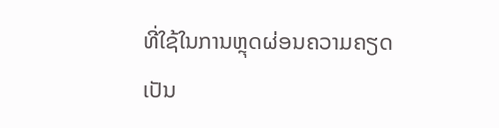ທີ່ໃຊ້ໃນການຫຼຸດຜ່ອນຄວາມຄຽດເປັນ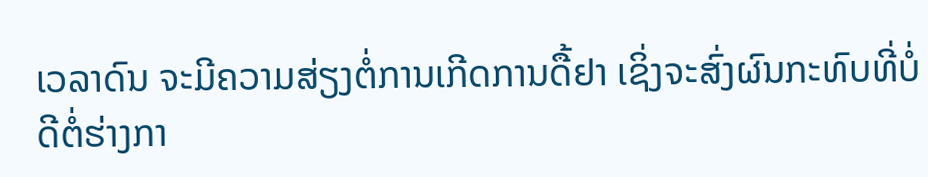ເວລາດົນ ຈະມີຄວາມສ່ຽງຕໍ່ການເກີດການດື້ຢາ ເຊິ່ງຈະສົ່ງຜົນກະທົບທີ່ບໍ່ດີຕໍ່ຮ່າງກາ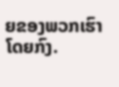ຍຂອງພວກເຮົາໂດຍກົງ.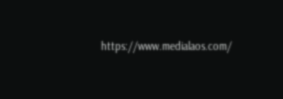https://www.medialaos.com/